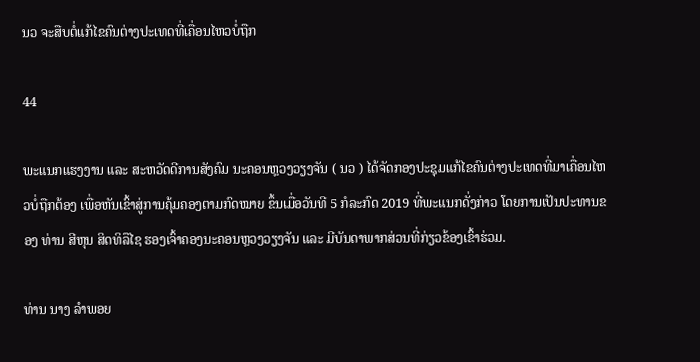ນວ ຈະສືບຕໍ່ແກ້ໄຂຄົນຕ່າງປະເທດທີ່ເຄື່ອນໄຫວບໍ່ຖືກ

44

ພະແນກແຮງງານ ແລະ ສະຫວັດດີການສັງຄົມ ນະຄອນຫຼວງວຽງຈັນ ( ນວ ) ໄດ້ຈັດກອງປະຊຸມແກ້ໄຂຄົນຕ່າງປະເທດທີ່ມາເຄື່ອນໄຫວບໍ່ຖືກຕ້ອງ ເພື່ອຫັນເຂົ້າສູ່ການຄຸ້ມຄອງຕາມກົດໝາຍ ຂຶ້ນເມື່ອວັນທີ 5 ກໍລະກົດ 2019 ທີ່ພະແນກດັ່ງກ່າວ ໂດຍການເປັນປະທານຂອງ ທ່ານ ສີຫຸນ ສິດທິລືໄຊ ຮອງເຈົ້າຄອງນະຄອນຫຼວງວຽງຈັນ ແລະ ມີບັນດາພາກສ່ວນທີ່ກ່ຽວຂ້ອງເຂົ້າຮ່ວມ.

ທ່ານ ນາງ ລຳພອຍ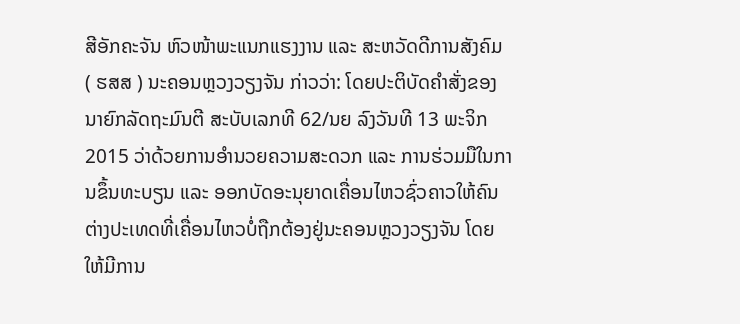ສີອັກຄະຈັນ ຫົວໜ້າພະແນກແຮງງານ ແລະ ສະຫວັດດີການສັງຄົມ ( ຮສສ ) ນະຄອນຫຼວງວຽງຈັນ ກ່າວວ່າ: ໂດຍປະຕິບັດຄຳສັ່ງຂອງນາຍົກລັດຖະມົນຕີ ສະບັບເລກທີ 62/ນຍ ລົງວັນທີ 13 ພະຈິກ 2015 ວ່າດ້ວຍການອຳນວຍຄວາມສະດວກ ແລະ ການຮ່ວມມືໃນການຂຶ້ນທະບຽນ ແລະ ອອກບັດອະນຸຍາດເຄື່ອນໄຫວຊົ່ວຄາວໃຫ້ຄົນຕ່າງປະເທດທີ່ເຄື່ອນໄຫວບໍ່ຖືກຕ້ອງຢູ່ນະຄອນຫຼວງວຽງຈັນ ໂດຍໃຫ້ມີການ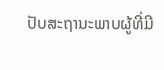ປັບສະຖານະພາບຜູ້ທີ່ມີ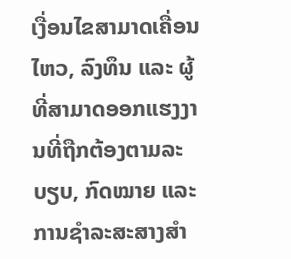ເງື່ອນໄຂສາມາດເຄື່ອນໄຫວ, ລົງທຶນ ແລະ ຜູ້ທີ່ສາມາດອອກແຮງງານທີ່ຖືກຕ້ອງຕາມລະບຽບ, ກົດໝາຍ ແລະ ການຊຳລະສະສາງສຳ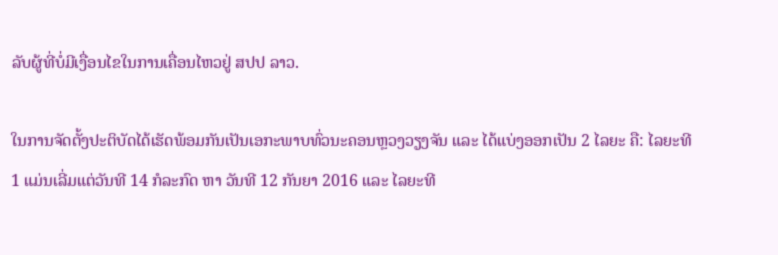ລັບຜູ້ທີ່ບໍ່ມີເງື່ອນໄຂໃນການເຄື່ອນໄຫວຢູ່ ສປປ ລາວ.

ໃນການຈັດຕັ້ງປະຕິບັດໄດ້ເຮັດພ້ອມກັນເປັນເອກະພາບທົ່ວນະຄອນຫຼວງວຽງຈັນ ແລະ ໄດ້ແບ່ງອອກເປັນ 2 ໄລຍະ ຄື: ໄລຍະທີ 1 ແມ່ນເລີ່ມແຕ່ວັນທີ 14 ກໍລະກົດ ຫາ ວັນທີ 12 ກັນຍາ 2016 ແລະ ໄລຍະທີ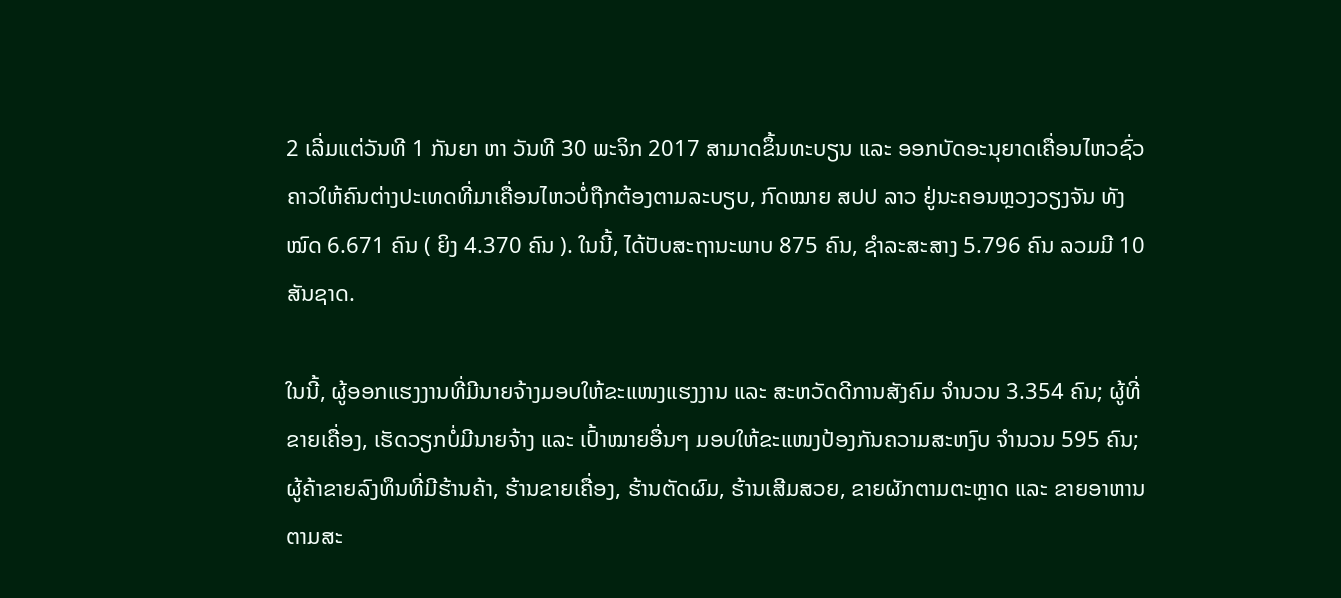2 ເລີ່ມແຕ່ວັນທີ 1 ກັນຍາ ຫາ ວັນທີ 30 ພະຈິກ 2017 ສາມາດຂຶ້ນທະບຽນ ແລະ ອອກບັດອະນຸຍາດເຄື່ອນໄຫວຊົ່ວຄາວໃຫ້ຄົນຕ່າງປະເທດທີ່ມາເຄື່ອນໄຫວບໍ່ຖືກຕ້ອງຕາມລະບຽບ, ກົດໝາຍ ສປປ ລາວ ຢູ່ນະຄອນຫຼວງວຽງຈັນ ທັງໝົດ 6.671 ຄົນ ( ຍິງ 4.370 ຄົນ ). ໃນນີ້, ໄດ້ປັບສະຖານະພາບ 875 ຄົນ, ຊຳລະສະສາງ 5.796 ຄົນ ລວມມີ 10 ສັນຊາດ.

ໃນນີ້, ຜູ້ອອກແຮງງານທີ່ມີນາຍຈ້າງມອບໃຫ້ຂະແໜງແຮງງານ ແລະ ສະຫວັດດີການສັງຄົມ ຈຳນວນ 3.354 ຄົນ; ຜູ້ທີ່ຂາຍເຄື່ອງ, ເຮັດວຽກບໍ່ມີນາຍຈ້າງ ແລະ ເປົ້າໝາຍອື່ນໆ ມອບໃຫ້ຂະແໜງປ້ອງກັນຄວາມສະຫງົບ ຈຳນວນ 595 ຄົນ; ຜູ້ຄ້າຂາຍລົງທຶນທີ່ມີຮ້ານຄ້າ, ຮ້ານຂາຍເຄື່ອງ, ຮ້ານຕັດຜົມ, ຮ້ານເສີມສວຍ, ຂາຍຜັກຕາມຕະຫຼາດ ແລະ ຂາຍອາຫານຕາມສະ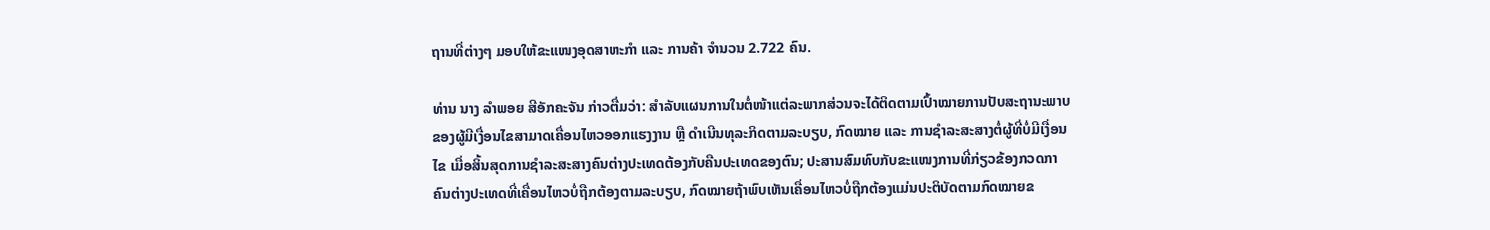ຖານທີ່ຕ່າງໆ ມອບໃຫ້ຂະແໜງອຸດສາຫະກຳ ແລະ ການຄ້າ ຈຳນວນ 2.722 ຄົນ.

ທ່ານ ນາງ ລຳພອຍ ສີອັກຄະຈັນ ກ່າວຕື່ມວ່າ: ສຳລັບແຜນການໃນຕໍ່ໜ້າແຕ່ລະພາກສ່ວນຈະໄດ້ຕິດຕາມເປົ້າໝາຍການປັບສະຖານະພາບຂອງຜູ້ມີເງື່ອນໄຂສາມາດເຄື່ອນໄຫວອອກແຮງງານ ຫຼື ດຳເນີນທຸລະກິດຕາມລະບຽບ, ກົດໝາຍ ແລະ ການຊຳລະສະສາງຕໍ່ຜູ້ທີ່ບໍ່ມີເງື່ອນໄຂ ເມື່ອສິ້ນສຸດການຊຳລະສະສາງຄົນຕ່າງປະເທດຕ້ອງກັບຄືນປະເທດຂອງຕົນ; ປະສານສົມທົບກັບຂະແໜງການທີ່ກ່ຽວຂ້ອງກວດກາຄົນຕ່າງປະເທດທີ່ເຄື່ອນໄຫວບໍ່ຖືກຕ້ອງຕາມລະບຽບ, ກົດໝາຍຖ້າພົບເຫັນເຄື່ອນໄຫວບໍ່ຖືກຕ້ອງແມ່ນປະຕິບັດຕາມກົດໝາຍຂ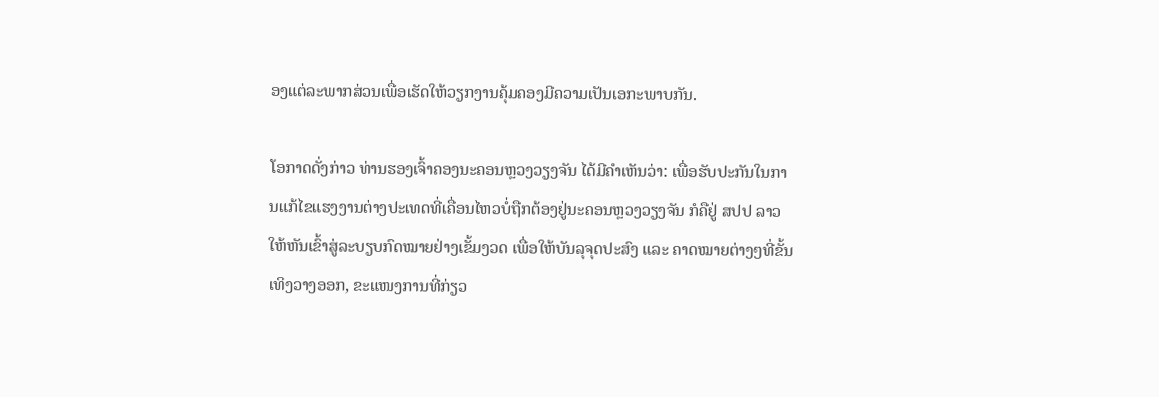ອງແຕ່ລະພາກສ່ວນເພື່ອເຮັດໃຫ້ວຽກງານຄຸ້ມຄອງມີຄວາມເປັນເອກະພາບກັນ.

ໂອກາດດັ່ງກ່າວ ທ່ານຮອງເຈົ້າຄອງນະຄອນຫຼວງວຽງຈັນ ໄດ້ມີຄຳເຫັນວ່າ: ເພື່ອຮັບປະກັນໃນການແກ້ໄຂແຮງງານຕ່າງປະເທດທີ່ເຄື່ອນໄຫວບໍ່ຖືກຕ້ອງຢູ່ນະຄອນຫຼວງວຽງຈັນ ກໍຄືຢູ່ ສປປ ລາວ ໃຫ້ຫັນເຂົ້າສູ່ລະບຽບກົດໝາຍຢ່າງເຂັ້ມງວດ ເພື່ອໃຫ້ບັນລຸຈຸດປະສົງ ແລະ ຄາດໝາຍຕ່າງໆທີ່ຂັ້ນເທິງວາງອອກ, ຂະແໜງການທີ່ກ່ຽວ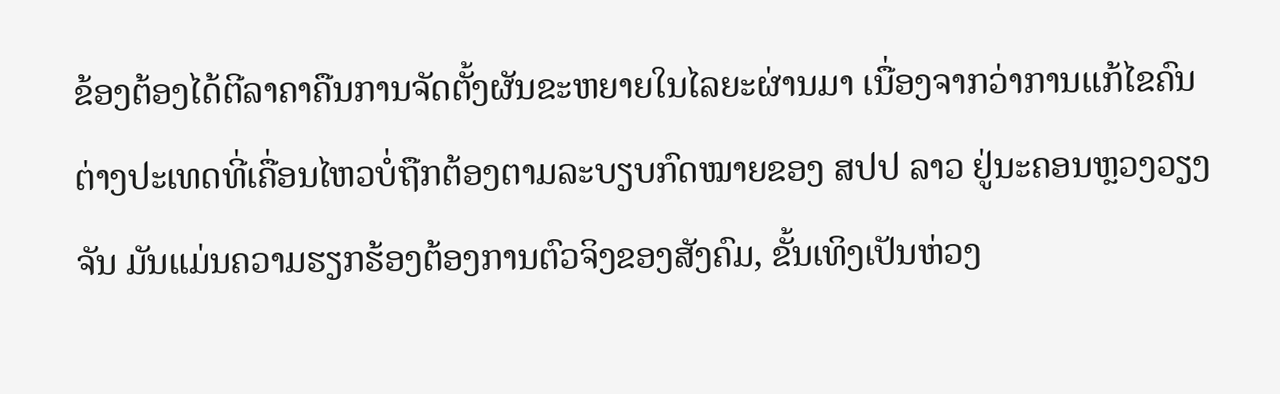ຂ້ອງຕ້ອງໄດ້ຕີລາຄາຄືນການຈັດຕັ້ງຜັນຂະຫຍາຍໃນໄລຍະຜ່ານມາ ເນື່ອງຈາກວ່າການແກ້ໄຂຄົນຕ່າງປະເທດທີ່ເຄື່ອນໄຫວບໍ່ຖືກຕ້ອງຕາມລະບຽບກົດໝາຍຂອງ ສປປ ລາວ ຢູ່ນະຄອນຫຼວງວຽງຈັນ ມັນແມ່ນຄວາມຮຽກຮ້ອງຕ້ອງການຕົວຈິງຂອງສັງຄົມ, ຂັ້ນເທິງເປັນຫ່ວງ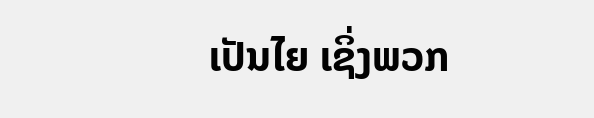ເປັນໄຍ ເຊິ່ງພວກ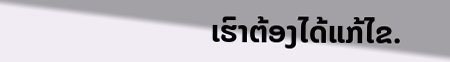ເຮົາຕ້ອງໄດ້ແກ້ໄຂ.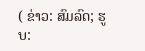( ຂ່າວ: ສົມລົດ; ຮູບ: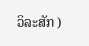ວິລະສັກ )